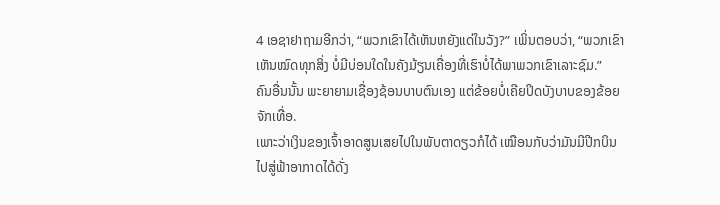4 ເອຊາຢາຖາມອີກວ່າ, “ພວກເຂົາໄດ້ເຫັນຫຍັງແດ່ໃນວັງ?” ເພິ່ນຕອບວ່າ, “ພວກເຂົາເຫັນໝົດທຸກສິ່ງ ບໍ່ມີບ່ອນໃດໃນຄັງມ້ຽນເຄື່ອງທີ່ເຮົາບໍ່ໄດ້ພາພວກເຂົາເລາະຊົມ.”
ຄົນອື່ນນັ້ນ ພະຍາຍາມເຊື່ອງຊ້ອນບາບຕົນເອງ ແຕ່ຂ້ອຍບໍ່ເຄີຍປິດບັງບາບຂອງຂ້ອຍຈັກເທື່ອ.
ເພາະວ່າເງິນຂອງເຈົ້າອາດສູນເສຍໄປໃນພັບຕາດຽວກໍໄດ້ ເໝືອນກັບວ່າມັນມີປີກບິນໄປສູ່ຟ້າອາກາດໄດ້ດັ່ງ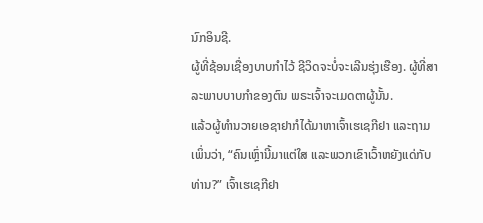ນົກອິນຊີ.
ຜູ້ທີ່ຊ້ອນເຊື່ອງບາບກຳໄວ້ ຊີວິດຈະບໍ່ຈະເລີນຮຸ່ງເຮືອງ. ຜູ້ທີ່ສາລະພາບບາບກຳຂອງຕົນ ພຣະເຈົ້າຈະເມດຕາຜູ້ນັ້ນ.
ແລ້ວຜູ້ທຳນວາຍເອຊາຢາກໍໄດ້ມາຫາເຈົ້າເຮເຊກີຢາ ແລະຖາມເພິ່ນວ່າ, “ຄົນເຫຼົ່ານີ້ມາແຕ່ໃສ ແລະພວກເຂົາເວົ້າຫຍັງແດ່ກັບທ່ານ?” ເຈົ້າເຮເຊກີຢາ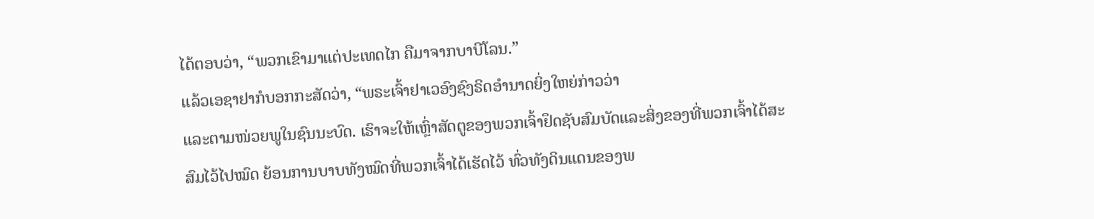ໄດ້ຕອບວ່າ, “ພວກເຂົາມາແຕ່ປະເທດໄກ ຄືມາຈາກບາບີໂລນ.”
ແລ້ວເອຊາຢາກໍບອກກະສັດວ່າ, “ພຣະເຈົ້າຢາເວອົງຊົງຣິດອຳນາດຍິ່ງໃຫຍ່ກ່າວວ່າ
ແລະຕາມໜ່ວຍພູໃນຊົນນະບົດ. ເຮົາຈະໃຫ້ເຫຼົ່າສັດຕູຂອງພວກເຈົ້າຢຶດຊັບສົມບັດແລະສິ່ງຂອງທີ່ພວກເຈົ້າໄດ້ສະສົມໄວ້ໄປໝົດ ຍ້ອນການບາບທັງໝົດທີ່ພວກເຈົ້າໄດ້ເຮັດໄວ້ ທົ່ວທັງດິນແດນຂອງພ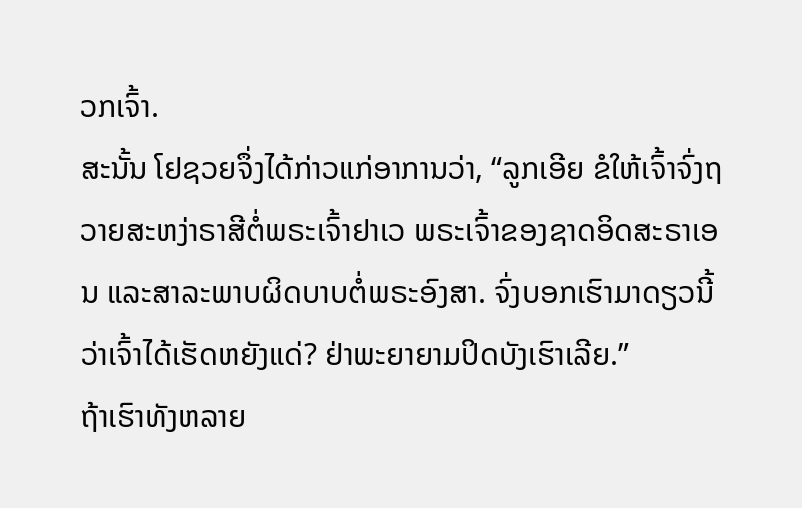ວກເຈົ້າ.
ສະນັ້ນ ໂຢຊວຍຈຶ່ງໄດ້ກ່າວແກ່ອາການວ່າ, “ລູກເອີຍ ຂໍໃຫ້ເຈົ້າຈົ່ງຖວາຍສະຫງ່າຣາສີຕໍ່ພຣະເຈົ້າຢາເວ ພຣະເຈົ້າຂອງຊາດອິດສະຣາເອນ ແລະສາລະພາບຜິດບາບຕໍ່ພຣະອົງສາ. ຈົ່ງບອກເຮົາມາດຽວນີ້ວ່າເຈົ້າໄດ້ເຮັດຫຍັງແດ່? ຢ່າພະຍາຍາມປິດບັງເຮົາເລີຍ.”
ຖ້າເຮົາທັງຫລາຍ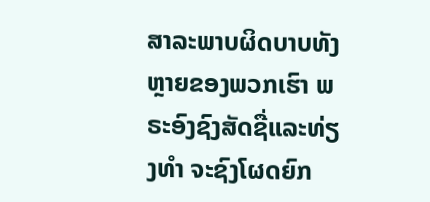ສາລະພາບຜິດບາບທັງຫຼາຍຂອງພວກເຮົາ ພຣະອົງຊົງສັດຊື່ແລະທ່ຽງທຳ ຈະຊົງໂຜດຍົກ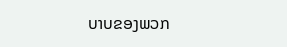ບາບຂອງພວກ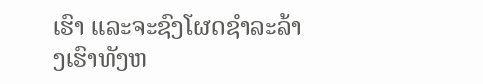ເຮົາ ແລະຈະຊົງໂຜດຊຳລະລ້າງເຮົາທັງຫ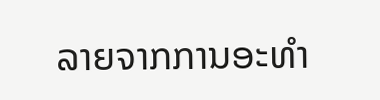ລາຍຈາກການອະທຳ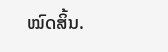ໝົດສິ້ນ.